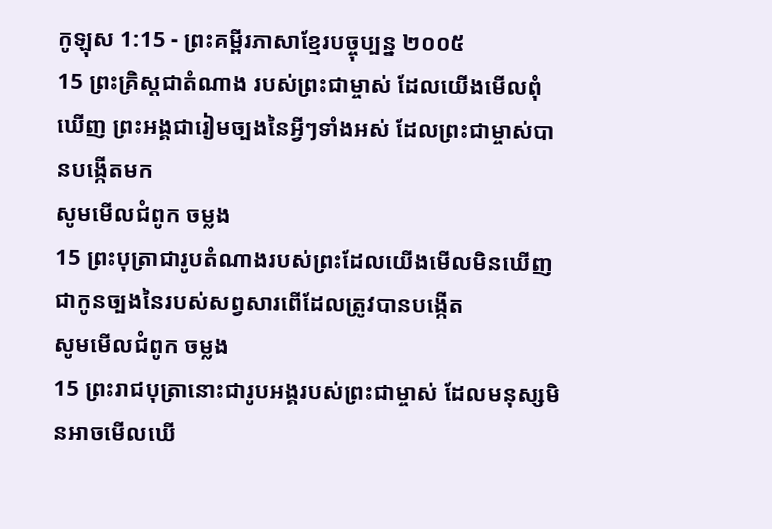កូឡុស 1:15 - ព្រះគម្ពីរភាសាខ្មែរបច្ចុប្បន្ន ២០០៥
15 ព្រះគ្រិស្តជាតំណាង របស់ព្រះជាម្ចាស់ ដែលយើងមើលពុំឃើញ ព្រះអង្គជារៀមច្បងនៃអ្វីៗទាំងអស់ ដែលព្រះជាម្ចាស់បានបង្កើតមក
សូមមើលជំពូក ចម្លង
15 ព្រះបុត្រាជារូបតំណាងរបស់ព្រះដែលយើងមើលមិនឃើញ ជាកូនច្បងនៃរបស់សព្វសារពើដែលត្រូវបានបង្កើត
សូមមើលជំពូក ចម្លង
15 ព្រះរាជបុត្រានោះជារូបអង្គរបស់ព្រះជាម្ចាស់ ដែលមនុស្សមិនអាចមើលឃើ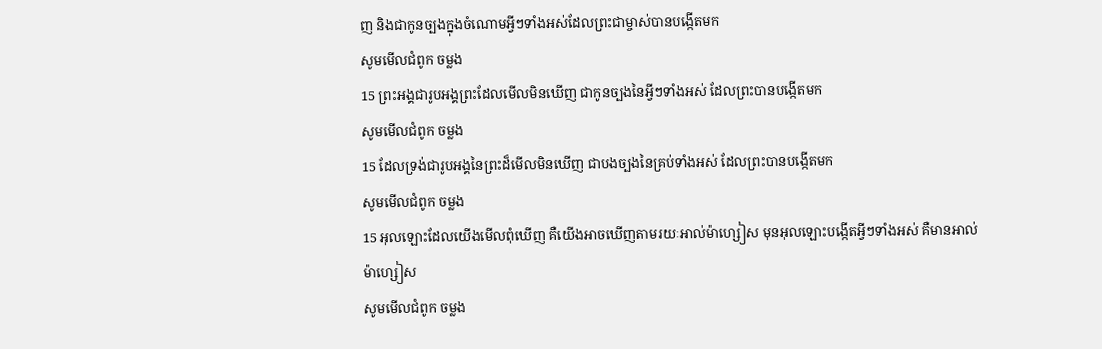ញ និងជាកូនច្បងក្នុងចំណោមអ្វីៗទាំងអស់ដែលព្រះជាម្ចាស់បានបង្កើតមក
សូមមើលជំពូក ចម្លង
15 ព្រះអង្គជារូបអង្គព្រះដែលមើលមិនឃើញ ជាកូនច្បងនៃអ្វីៗទាំងអស់ ដែលព្រះបានបង្កើតមក
សូមមើលជំពូក ចម្លង
15 ដែលទ្រង់ជារូបអង្គនៃព្រះដ៏មើលមិនឃើញ ជាបងច្បងនៃគ្រប់ទាំងអស់ ដែលព្រះបានបង្កើតមក
សូមមើលជំពូក ចម្លង
15 អុលឡោះដែលយើងមើលពុំឃើញ គឺយើងអាចឃើញតាមរយៈអាល់ម៉ាហ្សៀស មុនអុលឡោះបង្កើតអ្វីៗទាំងអស់ គឺមានអាល់ម៉ាហ្សៀស
សូមមើលជំពូក ចម្លង